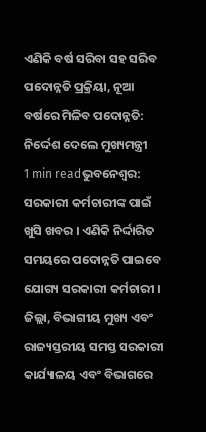ଏଣିକି ବର୍ଷ ସରିବା ସହ ସରିବ ପଦୋନ୍ନତି ପ୍ରକ୍ରିୟା, ନୂଆ ବର୍ଷରେ ମିଳିବ ପଦୋନ୍ନତି: ନିର୍ଦ୍ଦେଶ ଦେଲେ ମୁଖ୍ୟମନ୍ତ୍ରୀ
1 min readଭୁବନେଶ୍ୱର: ସରକାରୀ କର୍ମଚାରୀଙ୍କ ପାଇଁ ଖୁସି ଖବର । ଏଣିକି ନିର୍ଦ୍ଦାରିତ ସମୟରେ ପଦୋନ୍ନତି ପାଇବେ ଯୋଗ୍ୟ ସରକାରୀ କର୍ମଚାରୀ । ଜିଲ୍ଲା, ବିଭାଗୀୟ ମୁଖ୍ୟ ଏବଂ ରାଜ୍ୟସ୍ତରୀୟ ସମସ୍ତ ସରକାରୀ କାର୍ଯ୍ୟାଳୟ ଏବଂ ବିଭାଗରେ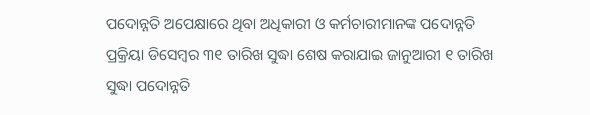ପଦୋନ୍ନତି ଅପେକ୍ଷାରେ ଥିବା ଅଧିକାରୀ ଓ କର୍ମଚାରୀମାନଙ୍କ ପଦୋନ୍ନତି ପ୍ରକ୍ରିୟା ଡିସେମ୍ୱର ୩୧ ତାରିଖ ସୁଦ୍ଧା ଶେଷ କରାଯାଇ ଜାନୁଆରୀ ୧ ତାରିଖ ସୁଦ୍ଧା ପଦୋନ୍ନତି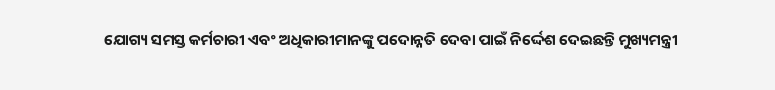ଯୋଗ୍ୟ ସମସ୍ତ କର୍ମଚାରୀ ଏବଂ ଅଧିକାରୀମାନଙ୍କୁ ପଦୋନ୍ନତି ଦେବା ପାଇଁ ନିର୍ଦ୍ଦେଶ ଦେଇଛନ୍ତି ମୁଖ୍ୟମନ୍ତ୍ରୀ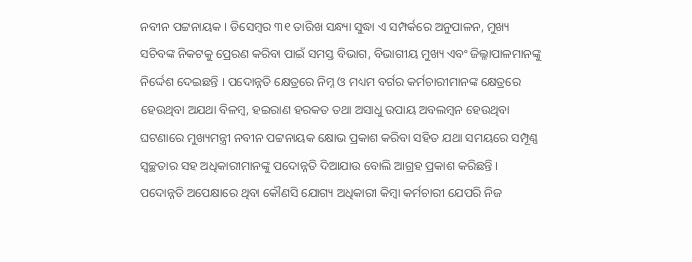ନବୀନ ପଟ୍ଟନାୟକ । ଡିସେମ୍ୱର ୩୧ ତାରିଖ ସନ୍ଧ୍ୟା ସୁଦ୍ଧା ଏ ସମ୍ପର୍କରେ ଅନୁପାଳନ, ମୁଖ୍ୟ ସଚିବଙ୍କ ନିକଟକୁ ପ୍ରେରଣ କରିବା ପାଇଁ ସମସ୍ତ ବିଭାଗ, ବିଭାଗୀୟ ମୁଖ୍ୟ ଏବଂ ଜିଲ୍ଳାପାଳମାନଙ୍କୁ ନିର୍ଦ୍ଦେଶ ଦେଇଛନ୍ତି । ପଦୋନ୍ନତି କ୍ଷେତ୍ରରେ ନିମ୍ନ ଓ ମଧ୍ୟମ ବର୍ଗର କର୍ମଚାରୀମାନଙ୍କ କ୍ଷେତ୍ରରେ ହେଉଥିବା ଅଯଥା ବିଳମ୍ୱ, ହଇରାଣ ହରକତ ତଥା ଅସାଧୁ ଉପାୟ ଅବଲମ୍ୱନ ହେଉଥିବା ଘଟଣାରେ ମୁଖ୍ୟମନ୍ତ୍ରୀ ନବୀନ ପଟ୍ଟନାୟକ କ୍ଷୋଭ ପ୍ରକାଶ କରିବା ସହିତ ଯଥା ସମୟରେ ସମ୍ପୂଣ୍ଣ ସ୍ୱଚ୍ଛତାର ସହ ଅଧିକାରୀମାନଙ୍କୁ ପଦୋନ୍ନତି ଦିଆଯାଉ ବୋଲି ଆଗ୍ରହ ପ୍ରକାଶ କରିଛନ୍ତି ।
ପଦୋନ୍ନତି ଅପେକ୍ଷାରେ ଥିବା କୌଣସି ଯୋଗ୍ୟ ଅଧିକାରୀ କିମ୍ୱା କର୍ମଚାରୀ ଯେପରି ନିଜ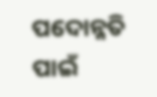ପଦୋନ୍ନତି ପାଇଁ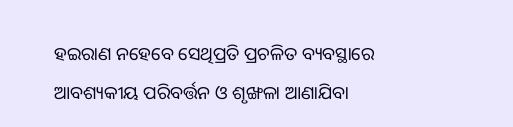ହଇରାଣ ନହେବେ ସେଥିପ୍ରତି ପ୍ରଚଳିତ ବ୍ୟବସ୍ଥାରେ ଆବଶ୍ୟକୀୟ ପରିବର୍ତ୍ତନ ଓ ଶୃଙ୍ଖଳା ଆଣାଯିବା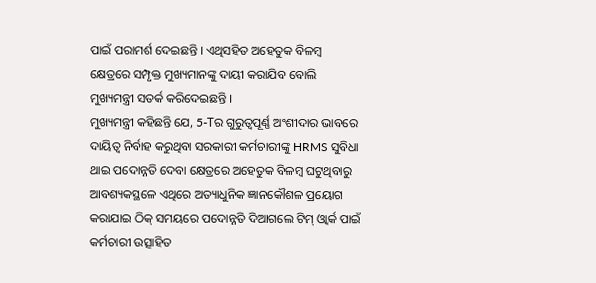ପାଇଁ ପରାମର୍ଶ ଦେଇଛନ୍ତି । ଏଥିସହିତ ଅହେତୁକ ବିଳମ୍ୱ କ୍ଷେତ୍ରରେ ସମ୍ପୃକ୍ତ ମୁଖ୍ୟମାନଙ୍କୁ ଦାୟୀ କରାଯିବ ବୋଲି ମୁଖ୍ୟମନ୍ତ୍ରୀ ସତର୍କ କରିଦେଇଛନ୍ତି ।
ମୁଖ୍ୟମନ୍ତ୍ରୀ କହିଛନ୍ତି ଯେ, 5-Tର ଗୁରୁତ୍ୱପୂର୍ଣ୍ଣ ଅଂଶୀଦାର ଭାବରେ ଦାୟିତ୍ୱ ନିର୍ବାହ କରୁଥିବା ସରକାରୀ କର୍ମଚାରୀଙ୍କୁ HRMS ସୁବିଧା ଥାଇ ପଦୋନ୍ନତି ଦେବା କ୍ଷେତ୍ରରେ ଅହେତୁକ ବିଳମ୍ୱ ଘଟୁଥିବାରୁ ଆବଶ୍ୟକସ୍ଥଳେ ଏଥିରେ ଅତ୍ୟାଧୁନିକ ଜ୍ଞାନକୌଶଳ ପ୍ରୟୋଗ କରାଯାଇ ଠିକ୍ ସମୟରେ ପଦୋନ୍ନତି ଦିଆଗଲେ ଟିମ୍ ଓ୍ୱାର୍କ ପାଇଁ କର୍ମଚାରୀ ଉତ୍ସାହିତ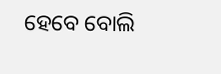ହେବେ ବୋଲି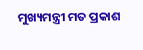ମୁଖ୍ୟମନ୍ତ୍ରୀ ମତ ପ୍ରକାଶ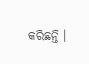କରିଛନ୍ତି ।